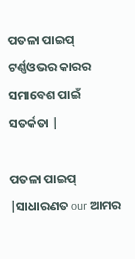ପତଳା ପାଇପ୍ ଟର୍ଣ୍ଣଓଭର କାରର ସମାବେଶ ପାଇଁ ସତର୍କତା |

ପତଳା ପାଇପ୍ |ସାଧାରଣତ our ଆମର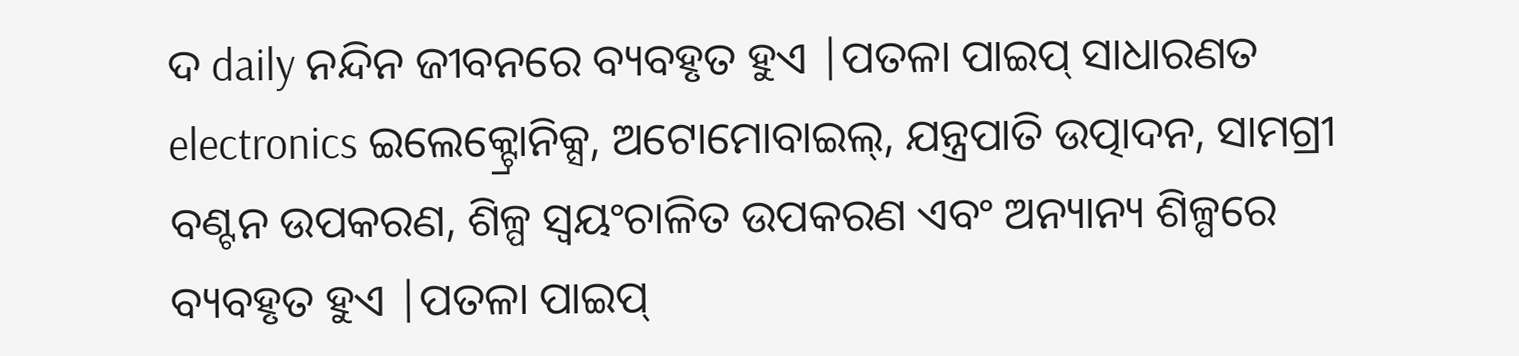ଦ daily ନନ୍ଦିନ ଜୀବନରେ ବ୍ୟବହୃତ ହୁଏ |ପତଳା ପାଇପ୍ ସାଧାରଣତ electronics ଇଲେକ୍ଟ୍ରୋନିକ୍ସ, ଅଟୋମୋବାଇଲ୍, ଯନ୍ତ୍ରପାତି ଉତ୍ପାଦନ, ସାମଗ୍ରୀ ବଣ୍ଟନ ଉପକରଣ, ଶିଳ୍ପ ସ୍ୱୟଂଚାଳିତ ଉପକରଣ ଏବଂ ଅନ୍ୟାନ୍ୟ ଶିଳ୍ପରେ ବ୍ୟବହୃତ ହୁଏ |ପତଳା ପାଇପ୍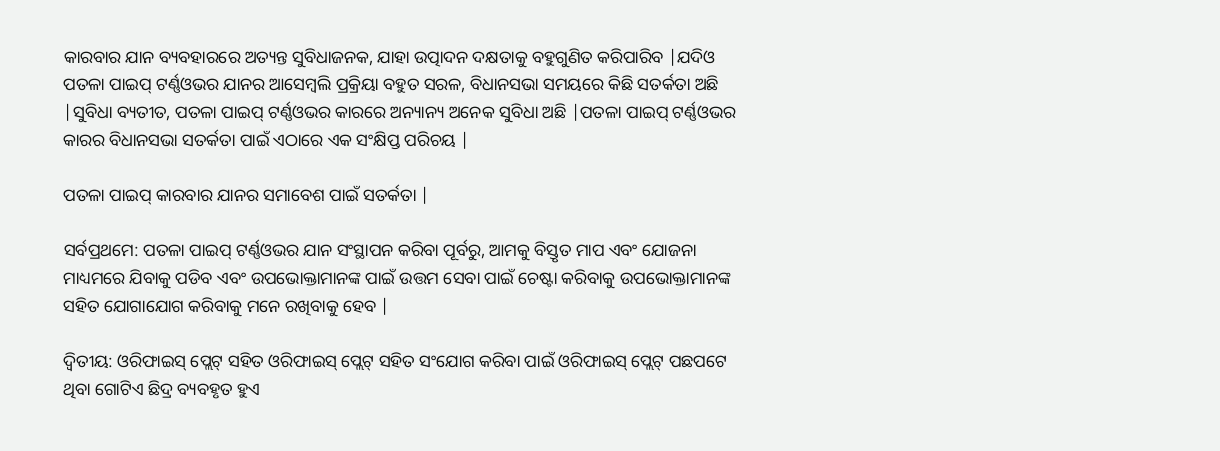କାରବାର ଯାନ ବ୍ୟବହାରରେ ଅତ୍ୟନ୍ତ ସୁବିଧାଜନକ, ଯାହା ଉତ୍ପାଦନ ଦକ୍ଷତାକୁ ବହୁଗୁଣିତ କରିପାରିବ |ଯଦିଓ ପତଳା ପାଇପ୍ ଟର୍ଣ୍ଣଓଭର ଯାନର ଆସେମ୍ବଲି ପ୍ରକ୍ରିୟା ବହୁତ ସରଳ, ବିଧାନସଭା ସମୟରେ କିଛି ସତର୍କତା ଅଛି |ସୁବିଧା ବ୍ୟତୀତ, ପତଳା ପାଇପ୍ ଟର୍ଣ୍ଣଓଭର କାରରେ ଅନ୍ୟାନ୍ୟ ଅନେକ ସୁବିଧା ଅଛି |ପତଳା ପାଇପ୍ ଟର୍ଣ୍ଣଓଭର କାରର ବିଧାନସଭା ସତର୍କତା ପାଇଁ ଏଠାରେ ଏକ ସଂକ୍ଷିପ୍ତ ପରିଚୟ |

ପତଳା ପାଇପ୍ କାରବାର ଯାନର ସମାବେଶ ପାଇଁ ସତର୍କତା |

ସର୍ବପ୍ରଥମେ: ପତଳା ପାଇପ୍ ଟର୍ଣ୍ଣଓଭର ଯାନ ସଂସ୍ଥାପନ କରିବା ପୂର୍ବରୁ, ଆମକୁ ବିସ୍ତୃତ ମାପ ଏବଂ ଯୋଜନା ମାଧ୍ୟମରେ ଯିବାକୁ ପଡିବ ଏବଂ ଉପଭୋକ୍ତାମାନଙ୍କ ପାଇଁ ଉତ୍ତମ ସେବା ପାଇଁ ଚେଷ୍ଟା କରିବାକୁ ଉପଭୋକ୍ତାମାନଙ୍କ ସହିତ ଯୋଗାଯୋଗ କରିବାକୁ ମନେ ରଖିବାକୁ ହେବ |

ଦ୍ୱିତୀୟ: ଓରିଫାଇସ୍ ପ୍ଲେଟ୍ ସହିତ ଓରିଫାଇସ୍ ପ୍ଲେଟ୍ ସହିତ ସଂଯୋଗ କରିବା ପାଇଁ ଓରିଫାଇସ୍ ପ୍ଲେଟ୍ ପଛପଟେ ଥିବା ଗୋଟିଏ ଛିଦ୍ର ବ୍ୟବହୃତ ହୁଏ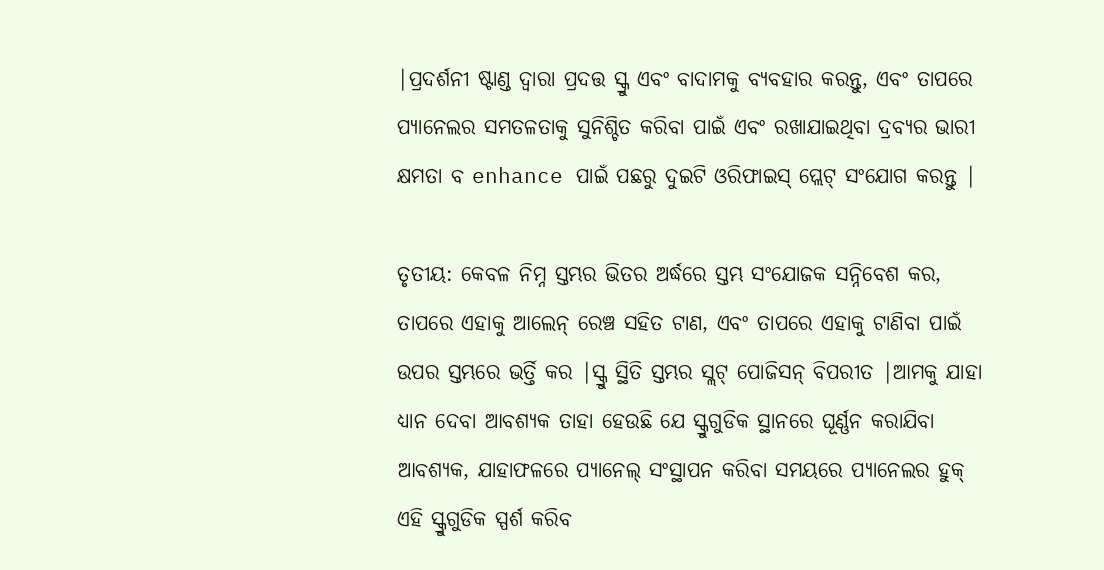|ପ୍ରଦର୍ଶନୀ ଷ୍ଟାଣ୍ଡ ଦ୍ୱାରା ପ୍ରଦତ୍ତ ସ୍କ୍ରୁ ଏବଂ ବାଦାମକୁ ବ୍ୟବହାର କରନ୍ତୁ, ଏବଂ ତାପରେ ପ୍ୟାନେଲର ସମତଳତାକୁ ସୁନିଶ୍ଚିତ କରିବା ପାଇଁ ଏବଂ ରଖାଯାଇଥିବା ଦ୍ରବ୍ୟର ଭାରୀ କ୍ଷମତା ବ enhance ପାଇଁ ପଛରୁ ଦୁଇଟି ଓରିଫାଇସ୍ ପ୍ଲେଟ୍ ସଂଯୋଗ କରନ୍ତୁ |

ତୃତୀୟ: କେବଳ ନିମ୍ନ ସ୍ତମ୍ଭର ଭିତର ଅର୍ଦ୍ଧରେ ସ୍ତମ୍ଭ ସଂଯୋଜକ ସନ୍ନିବେଶ କର, ତାପରେ ଏହାକୁ ଆଲେନ୍ ରେଞ୍ଚ ସହିତ ଟାଣ, ଏବଂ ତାପରେ ଏହାକୁ ଟାଣିବା ପାଇଁ ଉପର ସ୍ତମ୍ଭରେ ଭର୍ତ୍ତି କର |ସ୍କ୍ରୁ ସ୍ଥିତି ସ୍ତମ୍ଭର ସ୍ଲଟ୍ ପୋଜିସନ୍ ବିପରୀତ |ଆମକୁ ଯାହା ଧ୍ୟାନ ଦେବା ଆବଶ୍ୟକ ତାହା ହେଉଛି ଯେ ସ୍କ୍ରୁଗୁଡିକ ସ୍ଥାନରେ ଘୂର୍ଣ୍ଣନ କରାଯିବା ଆବଶ୍ୟକ, ଯାହାଫଳରେ ପ୍ୟାନେଲ୍ ସଂସ୍ଥାପନ କରିବା ସମୟରେ ପ୍ୟାନେଲର ହୁକ୍ ଏହି ସ୍କ୍ରୁଗୁଡିକ ସ୍ପର୍ଶ କରିବ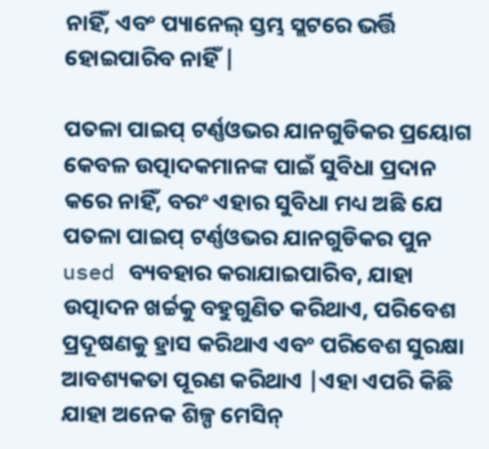ନାହିଁ, ଏବଂ ପ୍ୟାନେଲ୍ ସ୍ତମ୍ଭ ସ୍ଲଟରେ ଭର୍ତ୍ତି ହୋଇପାରିବ ନାହିଁ |

ପତଳା ପାଇପ୍ ଟର୍ଣ୍ଣଓଭର ଯାନଗୁଡିକର ପ୍ରୟୋଗ କେବଳ ଉତ୍ପାଦକମାନଙ୍କ ପାଇଁ ସୁବିଧା ପ୍ରଦାନ କରେ ନାହିଁ, ବରଂ ଏହାର ସୁବିଧା ମଧ୍ୟ ଅଛି ଯେ ପତଳା ପାଇପ୍ ଟର୍ଣ୍ଣଓଭର ଯାନଗୁଡିକର ପୁନ used ବ୍ୟବହାର କରାଯାଇପାରିବ, ଯାହା ଉତ୍ପାଦନ ଖର୍ଚ୍ଚକୁ ବହୁଗୁଣିତ କରିଥାଏ, ପରିବେଶ ପ୍ରଦୂଷଣକୁ ହ୍ରାସ କରିଥାଏ ଏବଂ ପରିବେଶ ସୁରକ୍ଷା ଆବଶ୍ୟକତା ପୂରଣ କରିଥାଏ |ଏହା ଏପରି କିଛି ଯାହା ଅନେକ ଶିଳ୍ପ ମେସିନ୍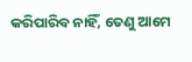କରିପାରିବ ନାହିଁ, ତେଣୁ ଆମେ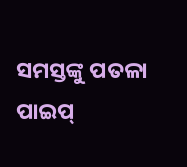ସମସ୍ତଙ୍କୁ ପତଳା ପାଇପ୍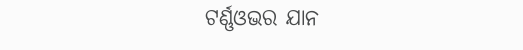ଟର୍ଣ୍ଣଓଭର ଯାନ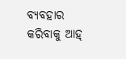ବ୍ୟବହାର କରିବାକୁ ଆହ୍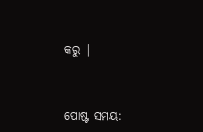କରୁ |


ପୋଷ୍ଟ ସମୟ: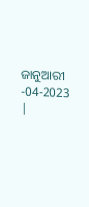ଜାନୁଆରୀ -04-2023 |